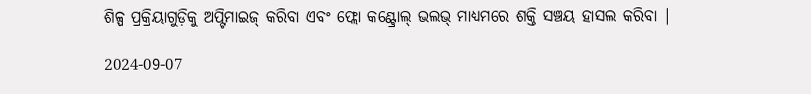ଶିଳ୍ପ ପ୍ରକ୍ରିୟାଗୁଡ଼ିକୁ ଅପ୍ଟିମାଇଜ୍ କରିବା ଏବଂ ଫ୍ଲୋ କଣ୍ଟ୍ରୋଲ୍ ଭଲଭ୍ ମାଧ୍ୟମରେ ଶକ୍ତି ସଞ୍ଚୟ ହାସଲ କରିବା |

2024-09-07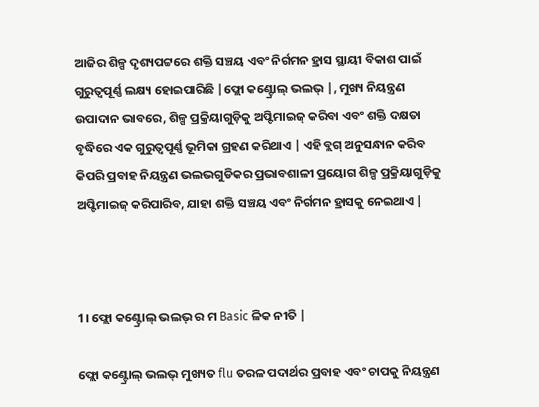ଆଜିର ଶିଳ୍ପ ଦୃଶ୍ୟପଟ୍ଟରେ ଶକ୍ତି ସଞ୍ଚୟ ଏବଂ ନିର୍ଗମନ ହ୍ରାସ ସ୍ଥାୟୀ ବିକାଶ ପାଇଁ ଗୁରୁତ୍ୱପୂର୍ଣ୍ଣ ଲକ୍ଷ୍ୟ ହୋଇପାରିଛି |ଫ୍ଲୋ କଣ୍ଟ୍ରୋଲ୍ ଭଲଭ୍ |, ମୁଖ୍ୟ ନିୟନ୍ତ୍ରଣ ଉପାଦାନ ଭାବରେ, ଶିଳ୍ପ ପ୍ରକ୍ରିୟାଗୁଡ଼ିକୁ ଅପ୍ଟିମାଇଜ୍ କରିବା ଏବଂ ଶକ୍ତି ଦକ୍ଷତା ବୃଦ୍ଧିରେ ଏକ ଗୁରୁତ୍ୱପୂର୍ଣ୍ଣ ଭୂମିକା ଗ୍ରହଣ କରିଥାଏ | ଏହି ବ୍ଲଗ୍ ଅନୁସନ୍ଧାନ କରିବ କିପରି ପ୍ରବାହ ନିୟନ୍ତ୍ରଣ ଭଲଭଗୁଡିକର ପ୍ରଭାବଶାଳୀ ପ୍ରୟୋଗ ଶିଳ୍ପ ପ୍ରକ୍ରିୟାଗୁଡ଼ିକୁ ଅପ୍ଟିମାଇଜ୍ କରିପାରିବ, ଯାହା ଶକ୍ତି ସଞ୍ଚୟ ଏବଂ ନିର୍ଗମନ ହ୍ରାସକୁ ନେଇଥାଏ |



1। ଫ୍ଲୋ କଣ୍ଟ୍ରୋଲ୍ ଭଲଭ୍ ର ମ Basic ଳିକ ନୀତି |

ଫ୍ଲୋ କଣ୍ଟ୍ରୋଲ୍ ଭଲଭ୍ ମୁଖ୍ୟତ flu ତରଳ ପଦାର୍ଥର ପ୍ରବାହ ଏବଂ ଚାପକୁ ନିୟନ୍ତ୍ରଣ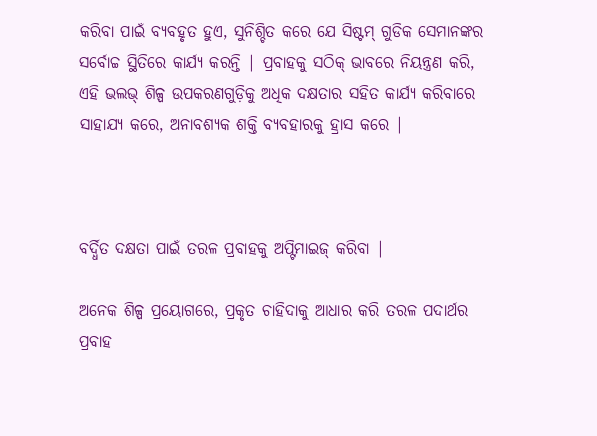କରିବା ପାଇଁ ବ୍ୟବହୃତ ହୁଏ, ସୁନିଶ୍ଚିତ କରେ ଯେ ସିଷ୍ଟମ୍ ଗୁଡିକ ସେମାନଙ୍କର ସର୍ବୋଚ୍ଚ ସ୍ଥିତିରେ କାର୍ଯ୍ୟ କରନ୍ତି | ପ୍ରବାହକୁ ସଠିକ୍ ଭାବରେ ନିୟନ୍ତ୍ରଣ କରି, ଏହି ଭଲଭ୍ ଶିଳ୍ପ ଉପକରଣଗୁଡ଼ିକୁ ଅଧିକ ଦକ୍ଷତାର ସହିତ କାର୍ଯ୍ୟ କରିବାରେ ସାହାଯ୍ୟ କରେ, ଅନାବଶ୍ୟକ ଶକ୍ତି ବ୍ୟବହାରକୁ ହ୍ରାସ କରେ |



ବର୍ଦ୍ଧିତ ଦକ୍ଷତା ପାଇଁ ତରଳ ପ୍ରବାହକୁ ଅପ୍ଟିମାଇଜ୍ କରିବା |

ଅନେକ ଶିଳ୍ପ ପ୍ରୟୋଗରେ, ପ୍ରକୃତ ଚାହିଦାକୁ ଆଧାର କରି ତରଳ ପଦାର୍ଥର ପ୍ରବାହ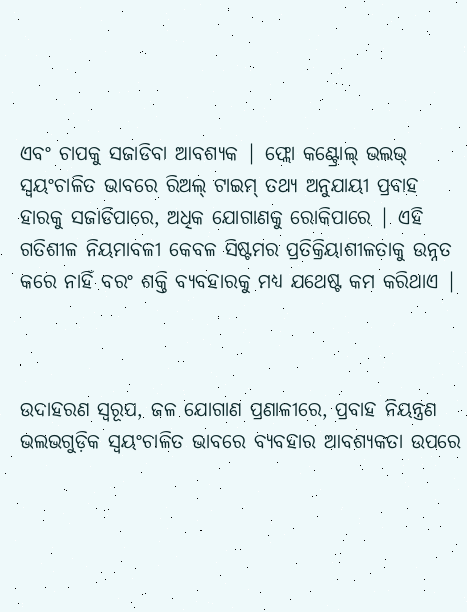ଏବଂ ଚାପକୁ ସଜାଡିବା ଆବଶ୍ୟକ | ଫ୍ଲୋ କଣ୍ଟ୍ରୋଲ୍ ଭଲଭ୍ ସ୍ୱୟଂଚାଳିତ ଭାବରେ ରିଅଲ୍ ଟାଇମ୍ ତଥ୍ୟ ଅନୁଯାୟୀ ପ୍ରବାହ ହାରକୁ ସଜାଡିପାରେ, ଅଧିକ ଯୋଗାଣକୁ ରୋକିପାରେ | ଏହି ଗତିଶୀଳ ନିୟମାବଳୀ କେବଳ ସିଷ୍ଟମର ପ୍ରତିକ୍ରିୟାଶୀଳତାକୁ ଉନ୍ନତ କରେ ନାହିଁ ବରଂ ଶକ୍ତି ବ୍ୟବହାରକୁ ମଧ୍ୟ ଯଥେଷ୍ଟ କମ କରିଥାଏ |



ଉଦାହରଣ ସ୍ୱରୂପ, ଜଳ ଯୋଗାଣ ପ୍ରଣାଳୀରେ, ପ୍ରବାହ ନିୟନ୍ତ୍ରଣ ଭଲଭଗୁଡ଼ିକ ସ୍ୱୟଂଚାଳିତ ଭାବରେ ବ୍ୟବହାର ଆବଶ୍ୟକତା ଉପରେ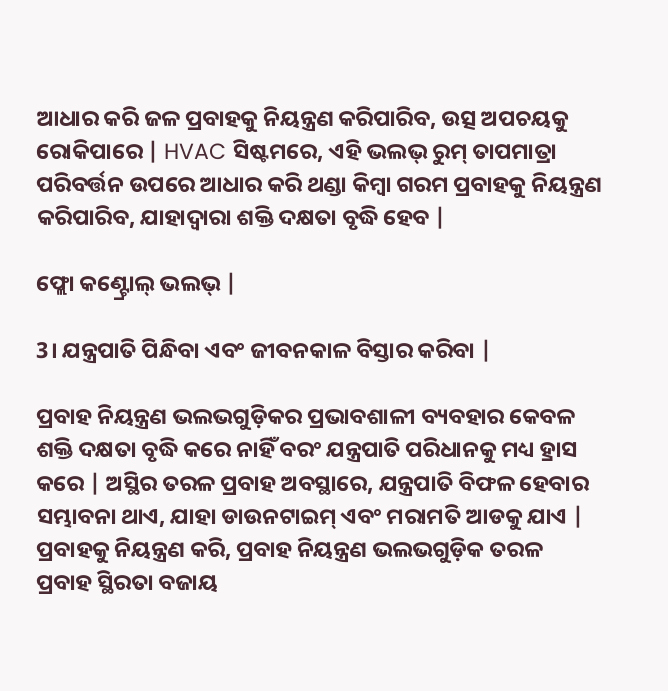ଆଧାର କରି ଜଳ ପ୍ରବାହକୁ ନିୟନ୍ତ୍ରଣ କରିପାରିବ, ଉତ୍ସ ଅପଚୟକୁ ରୋକିପାରେ | HVAC ସିଷ୍ଟମରେ, ଏହି ଭଲଭ୍ ରୁମ୍ ତାପମାତ୍ରା ପରିବର୍ତ୍ତନ ଉପରେ ଆଧାର କରି ଥଣ୍ଡା କିମ୍ବା ଗରମ ପ୍ରବାହକୁ ନିୟନ୍ତ୍ରଣ କରିପାରିବ, ଯାହାଦ୍ୱାରା ଶକ୍ତି ଦକ୍ଷତା ବୃଦ୍ଧି ହେବ |

ଫ୍ଲୋ କଣ୍ଟ୍ରୋଲ୍ ଭଲଭ୍ |

3। ଯନ୍ତ୍ରପାତି ପିନ୍ଧିବା ଏବଂ ଜୀବନକାଳ ବିସ୍ତାର କରିବା |

ପ୍ରବାହ ନିୟନ୍ତ୍ରଣ ଭଲଭଗୁଡ଼ିକର ପ୍ରଭାବଶାଳୀ ବ୍ୟବହାର କେବଳ ଶକ୍ତି ଦକ୍ଷତା ବୃଦ୍ଧି କରେ ନାହିଁ ବରଂ ଯନ୍ତ୍ରପାତି ପରିଧାନକୁ ମଧ୍ୟ ହ୍ରାସ କରେ | ଅସ୍ଥିର ତରଳ ପ୍ରବାହ ଅବସ୍ଥାରେ, ଯନ୍ତ୍ରପାତି ବିଫଳ ହେବାର ସମ୍ଭାବନା ଥାଏ, ଯାହା ଡାଉନଟାଇମ୍ ଏବଂ ମରାମତି ଆଡକୁ ଯାଏ | ପ୍ରବାହକୁ ନିୟନ୍ତ୍ରଣ କରି, ପ୍ରବାହ ନିୟନ୍ତ୍ରଣ ଭଲଭଗୁଡ଼ିକ ତରଳ ପ୍ରବାହ ସ୍ଥିରତା ବଜାୟ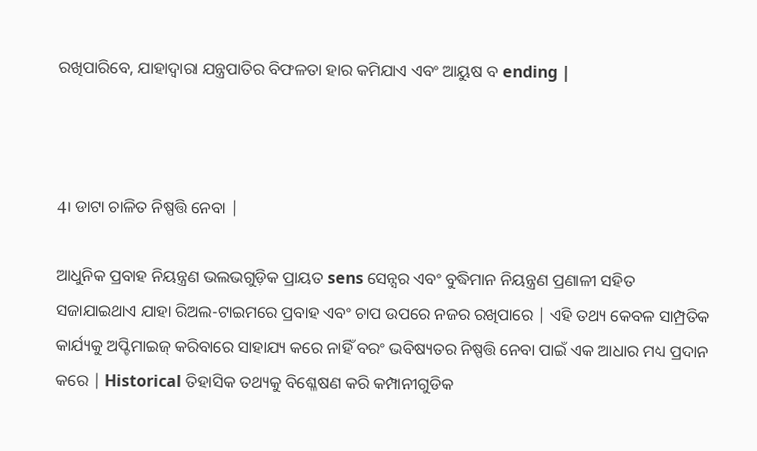ରଖିପାରିବେ, ଯାହାଦ୍ୱାରା ଯନ୍ତ୍ରପାତିର ବିଫଳତା ହାର କମିଯାଏ ଏବଂ ଆୟୁଷ ବ ending |



4। ଡାଟା ଚାଳିତ ନିଷ୍ପତ୍ତି ନେବା |

ଆଧୁନିକ ପ୍ରବାହ ନିୟନ୍ତ୍ରଣ ଭଲଭଗୁଡ଼ିକ ପ୍ରାୟତ sens ସେନ୍ସର ଏବଂ ବୁଦ୍ଧିମାନ ନିୟନ୍ତ୍ରଣ ପ୍ରଣାଳୀ ସହିତ ସଜାଯାଇଥାଏ ଯାହା ରିଅଲ-ଟାଇମରେ ପ୍ରବାହ ଏବଂ ଚାପ ଉପରେ ନଜର ରଖିପାରେ | ଏହି ତଥ୍ୟ କେବଳ ସାମ୍ପ୍ରତିକ କାର୍ଯ୍ୟକୁ ଅପ୍ଟିମାଇଜ୍ କରିବାରେ ସାହାଯ୍ୟ କରେ ନାହିଁ ବରଂ ଭବିଷ୍ୟତର ନିଷ୍ପତ୍ତି ନେବା ପାଇଁ ଏକ ଆଧାର ମଧ୍ୟ ପ୍ରଦାନ କରେ | Historical ତିହାସିକ ତଥ୍ୟକୁ ବିଶ୍ଳେଷଣ କରି କମ୍ପାନୀଗୁଡିକ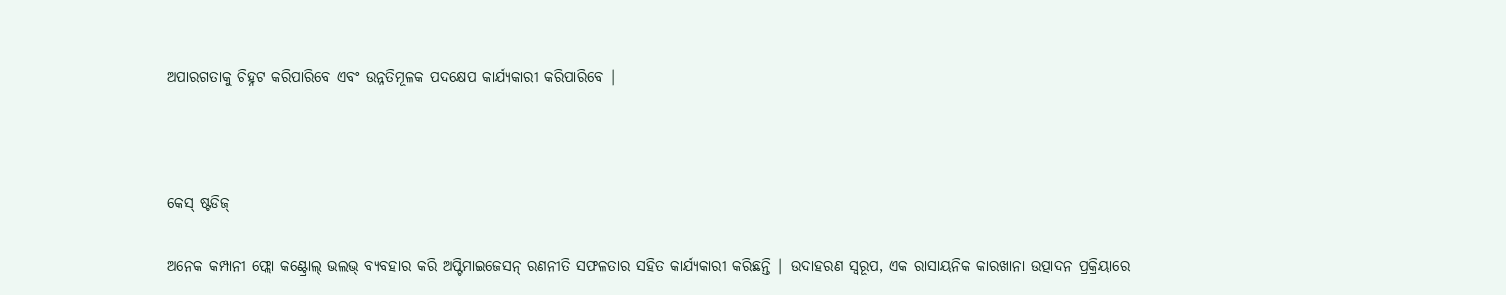ଅପାରଗତାକୁ ଚିହ୍ନଟ କରିପାରିବେ ଏବଂ ଉନ୍ନତିମୂଳକ ପଦକ୍ଷେପ କାର୍ଯ୍ୟକାରୀ କରିପାରିବେ |



କେସ୍ ଷ୍ଟଡିଜ୍

ଅନେକ କମ୍ପାନୀ ଫ୍ଲୋ କଣ୍ଟ୍ରୋଲ୍ ଭଲଭ୍ ବ୍ୟବହାର କରି ଅପ୍ଟିମାଇଜେସନ୍ ରଣନୀତି ସଫଳତାର ସହିତ କାର୍ଯ୍ୟକାରୀ କରିଛନ୍ତି | ଉଦାହରଣ ସ୍ୱରୂପ, ଏକ ରାସାୟନିକ କାରଖାନା ଉତ୍ପାଦନ ପ୍ରକ୍ରିୟାରେ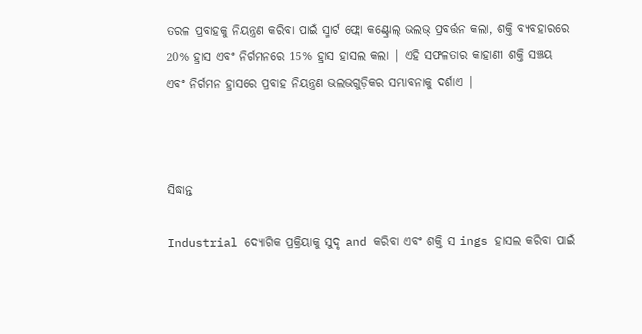ତରଳ ପ୍ରବାହକୁ ନିୟନ୍ତ୍ରଣ କରିବା ପାଇଁ ସ୍ମାର୍ଟ ଫ୍ଲୋ କଣ୍ଟ୍ରୋଲ୍ ଭଲଭ୍ ପ୍ରବର୍ତ୍ତନ କଲା, ଶକ୍ତି ବ୍ୟବହାରରେ 20% ହ୍ରାସ ଏବଂ ନିର୍ଗମନରେ 15% ହ୍ରାସ ହାସଲ କଲା | ଏହି ସଫଳତାର କାହାଣୀ ଶକ୍ତି ସଞ୍ଚୟ ଏବଂ ନିର୍ଗମନ ହ୍ରାସରେ ପ୍ରବାହ ନିୟନ୍ତ୍ରଣ ଭଲଭଗୁଡ଼ିକର ସମ୍ଭାବନାକୁ ଦର୍ଶାଏ |



ସିଦ୍ଧାନ୍ତ

Industrial ଦ୍ୟୋଗିକ ପ୍ରକ୍ରିୟାକୁ ସୁଦୃ and କରିବା ଏବଂ ଶକ୍ତି ସ ings ହାସଲ କରିବା ପାଇଁ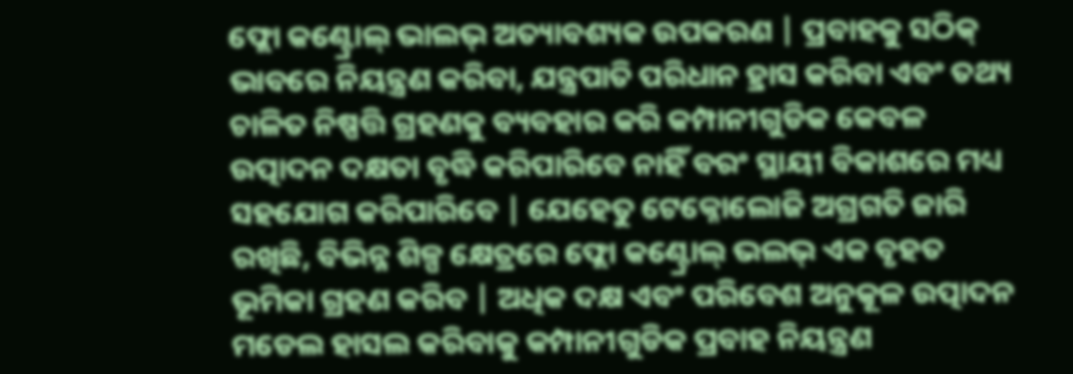ଫ୍ଲୋ କଣ୍ଟ୍ରୋଲ୍ ଭାଲଭ୍ ଅତ୍ୟାବଶ୍ୟକ ଉପକରଣ | ପ୍ରବାହକୁ ସଠିକ୍ ଭାବରେ ନିୟନ୍ତ୍ରଣ କରିବା, ଯନ୍ତ୍ରପାତି ପରିଧାନ ହ୍ରାସ କରିବା ଏବଂ ତଥ୍ୟ ଚାଳିତ ନିଷ୍ପତ୍ତି ଗ୍ରହଣକୁ ବ୍ୟବହାର କରି କମ୍ପାନୀଗୁଡିକ କେବଳ ଉତ୍ପାଦନ ଦକ୍ଷତା ବୃଦ୍ଧି କରିପାରିବେ ନାହିଁ ବରଂ ସ୍ଥାୟୀ ବିକାଶରେ ମଧ୍ୟ ସହଯୋଗ କରିପାରିବେ | ଯେହେତୁ ଟେକ୍ନୋଲୋଜି ଅଗ୍ରଗତି ଜାରି ରଖିଛି, ବିଭିନ୍ନ ଶିଳ୍ପ କ୍ଷେତ୍ରରେ ଫ୍ଲୋ କଣ୍ଟ୍ରୋଲ୍ ଭଲଭ୍ ଏକ ବୃହତ ଭୂମିକା ଗ୍ରହଣ କରିବ | ଅଧିକ ଦକ୍ଷ ଏବଂ ପରିବେଶ ଅନୁକୂଳ ଉତ୍ପାଦନ ମଡେଲ ହାସଲ କରିବାକୁ କମ୍ପାନୀଗୁଡିକ ପ୍ରବାହ ନିୟନ୍ତ୍ରଣ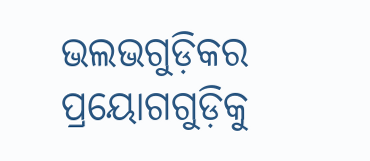ଭଲଭଗୁଡ଼ିକର ପ୍ରୟୋଗଗୁଡ଼ିକୁ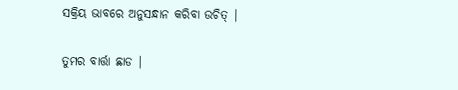ସକ୍ରିୟ ଭାବରେ ଅନୁସନ୍ଧାନ କରିବା ଉଚିତ୍ |

ତୁମର ବାର୍ତ୍ତା ଛାଡ |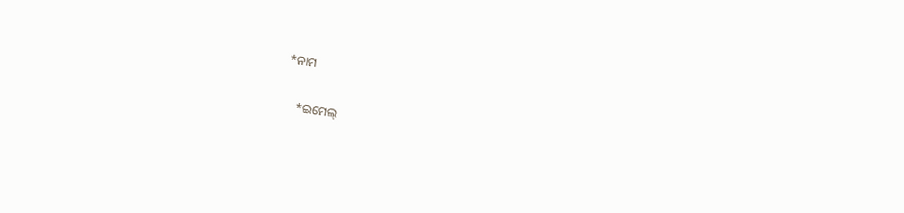*ନାମ

    *ଇମେଲ୍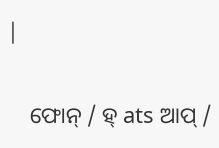|

    ଫୋନ୍ / ହ୍ ats ଆପ୍ /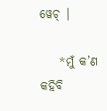ୱେଚ୍ |

    *ମୁଁ କ’ଣ କହିବି